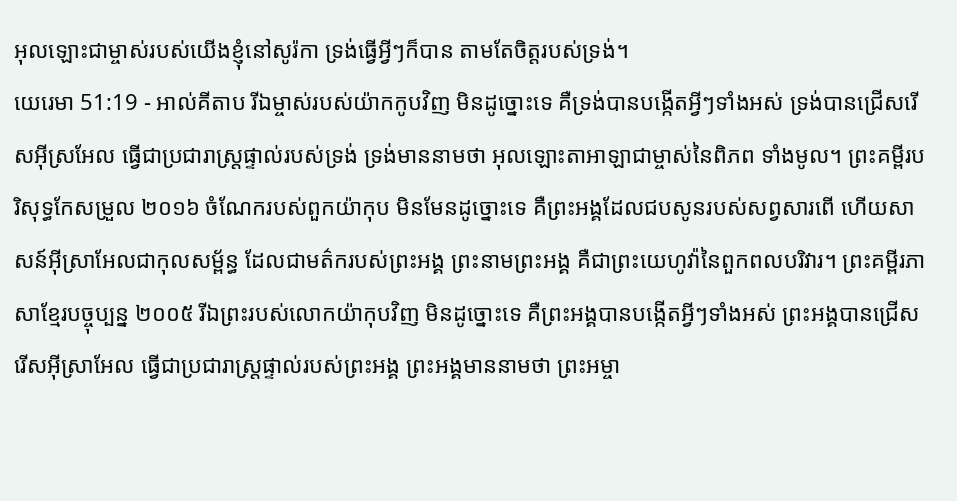អុលឡោះជាម្ចាស់របស់យើងខ្ញុំនៅសូរ៉កា ទ្រង់ធ្វើអ្វីៗក៏បាន តាមតែចិត្តរបស់ទ្រង់។
យេរេមា 51:19 - អាល់គីតាប រីឯម្ចាស់របស់យ៉ាកកូបវិញ មិនដូច្នោះទេ គឺទ្រង់បានបង្កើតអ្វីៗទាំងអស់ ទ្រង់បានជ្រើសរើសអ៊ីស្រអែល ធ្វើជាប្រជារាស្ត្រផ្ទាល់របស់ទ្រង់ ទ្រង់មាននាមថា អុលឡោះតាអាឡាជាម្ចាស់នៃពិភព ទាំងមូល។ ព្រះគម្ពីរបរិសុទ្ធកែសម្រួល ២០១៦ ចំណែករបស់ពួកយ៉ាកុប មិនមែនដូច្នោះទេ គឺព្រះអង្គដែលជបសូនរបស់សព្វសារពើ ហើយសាសន៍អ៊ីស្រាអែលជាកុលសម្ព័ន្ធ ដែលជាមត៌ករបស់ព្រះអង្គ ព្រះនាមព្រះអង្គ គឺជាព្រះយេហូវ៉ានៃពួកពលបរិវារ។ ព្រះគម្ពីរភាសាខ្មែរបច្ចុប្បន្ន ២០០៥ រីឯព្រះរបស់លោកយ៉ាកុបវិញ មិនដូច្នោះទេ គឺព្រះអង្គបានបង្កើតអ្វីៗទាំងអស់ ព្រះអង្គបានជ្រើសរើសអ៊ីស្រាអែល ធ្វើជាប្រជារាស្ត្រផ្ទាល់របស់ព្រះអង្គ ព្រះអង្គមាននាមថា ព្រះអម្ចា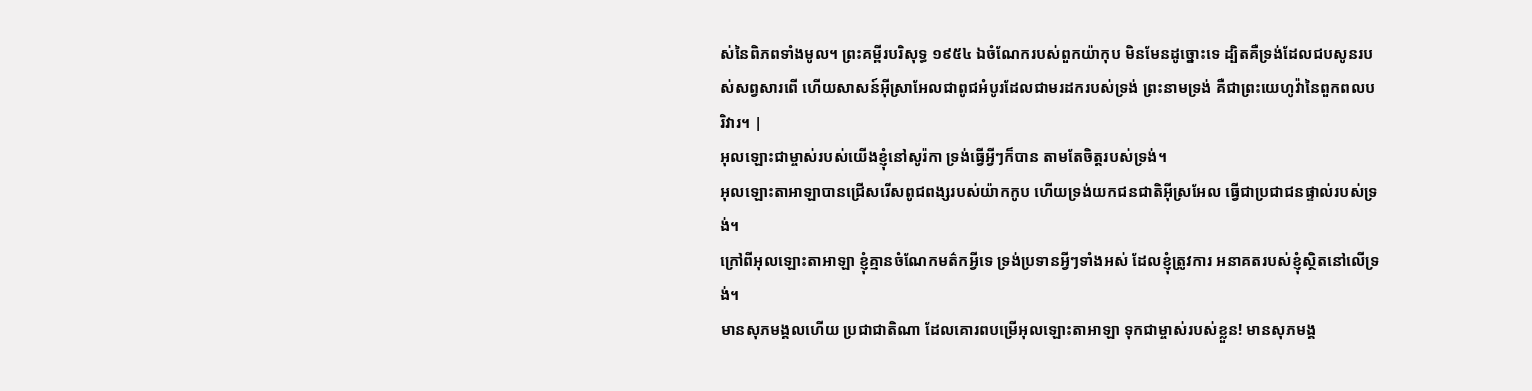ស់នៃពិភពទាំងមូល។ ព្រះគម្ពីរបរិសុទ្ធ ១៩៥៤ ឯចំណែករបស់ពួកយ៉ាកុប មិនមែនដូច្នោះទេ ដ្បិតគឺទ្រង់ដែលជបសូនរបស់សព្វសារពើ ហើយសាសន៍អ៊ីស្រាអែលជាពូជអំបូរដែលជាមរដករបស់ទ្រង់ ព្រះនាមទ្រង់ គឺជាព្រះយេហូវ៉ានៃពួកពលបរិវារ។ |
អុលឡោះជាម្ចាស់របស់យើងខ្ញុំនៅសូរ៉កា ទ្រង់ធ្វើអ្វីៗក៏បាន តាមតែចិត្តរបស់ទ្រង់។
អុលឡោះតាអាឡាបានជ្រើសរើសពូជពង្សរបស់យ៉ាកកូប ហើយទ្រង់យកជនជាតិអ៊ីស្រអែល ធ្វើជាប្រជាជនផ្ទាល់របស់ទ្រង់។
ក្រៅពីអុលឡោះតាអាឡា ខ្ញុំគ្មានចំណែកមត៌កអ្វីទេ ទ្រង់ប្រទានអ្វីៗទាំងអស់ ដែលខ្ញុំត្រូវការ អនាគតរបស់ខ្ញុំស្ថិតនៅលើទ្រង់។
មានសុភមង្គលហើយ ប្រជាជាតិណា ដែលគោរពបម្រើអុលឡោះតាអាឡា ទុកជាម្ចាស់របស់ខ្លួន! មានសុភមង្គ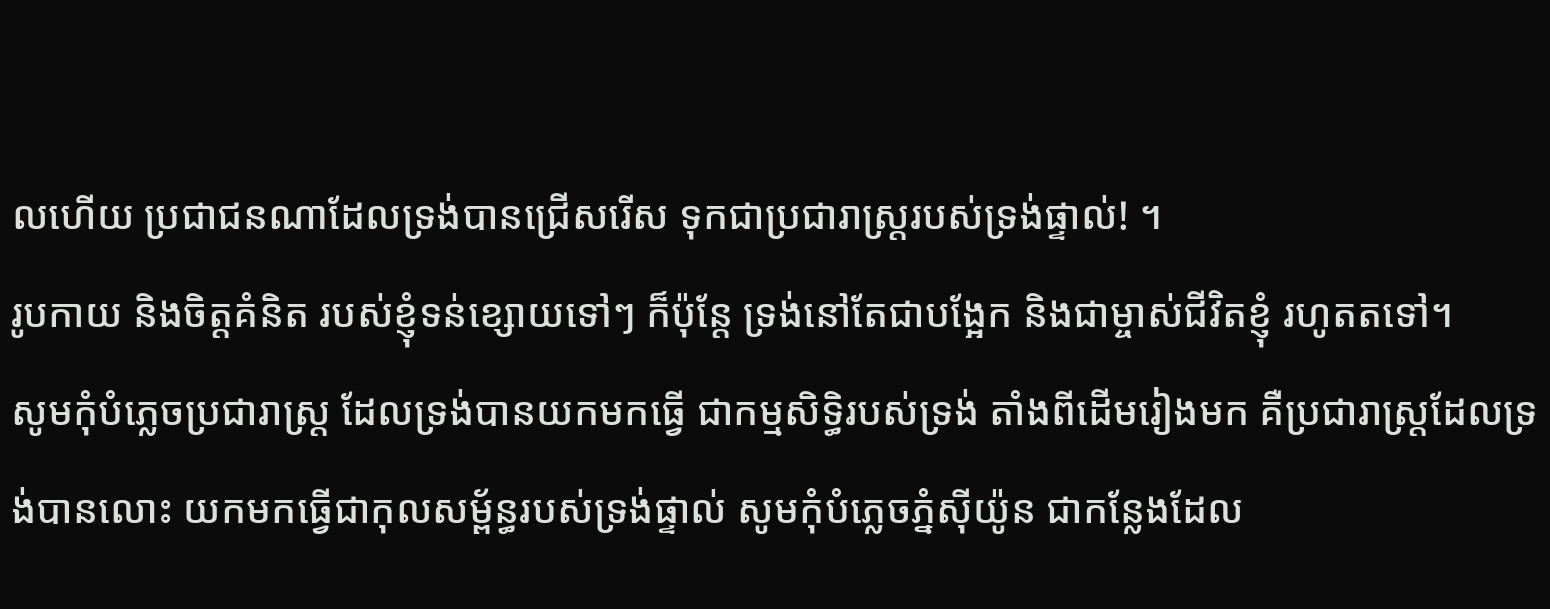លហើយ ប្រជាជនណាដែលទ្រង់បានជ្រើសរើស ទុកជាប្រជារាស្ត្ររបស់ទ្រង់ផ្ទាល់! ។
រូបកាយ និងចិត្តគំនិត របស់ខ្ញុំទន់ខ្សោយទៅៗ ក៏ប៉ុន្តែ ទ្រង់នៅតែជាបង្អែក និងជាម្ចាស់ជីវិតខ្ញុំ រហូតតទៅ។
សូមកុំបំភ្លេចប្រជារាស្ត្រ ដែលទ្រង់បានយកមកធ្វើ ជាកម្មសិទ្ធិរបស់ទ្រង់ តាំងពីដើមរៀងមក គឺប្រជារាស្ត្រដែលទ្រង់បានលោះ យកមកធ្វើជាកុលសម្ព័ន្ធរបស់ទ្រង់ផ្ទាល់ សូមកុំបំភ្លេចភ្នំស៊ីយ៉ូន ជាកន្លែងដែល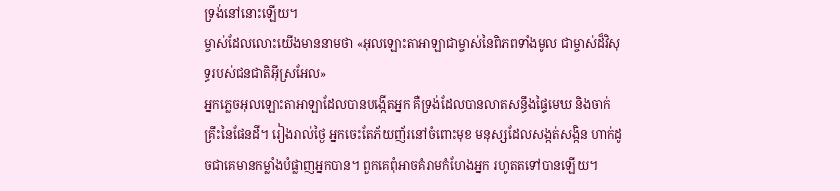ទ្រង់នៅនោះឡើយ។
ម្ចាស់ដែលលោះយើងមាននាមថា «អុលឡោះតាអាឡាជាម្ចាស់នៃពិភពទាំងមូល ជាម្ចាស់ដ៏វិសុទ្ធរបស់ជនជាតិអ៊ីស្រអែល»
អ្នកភ្លេចអុលឡោះតាអាឡាដែលបានបង្កើតអ្នក គឺទ្រង់ដែលបានលាតសន្ធឹងផ្ទៃមេឃ និងចាក់គ្រឹះនៃផែនដី។ រៀងរាល់ថ្ងៃ អ្នកចេះតែភ័យញ័រនៅចំពោះមុខ មនុស្សដែលសង្កត់សង្កិន ហាក់ដូចជាគេមានកម្លាំងបំផ្លាញអ្នកបាន។ ពួកគេពុំអាចគំរាមកំហែងអ្នក រហូតតទៅបានឡើយ។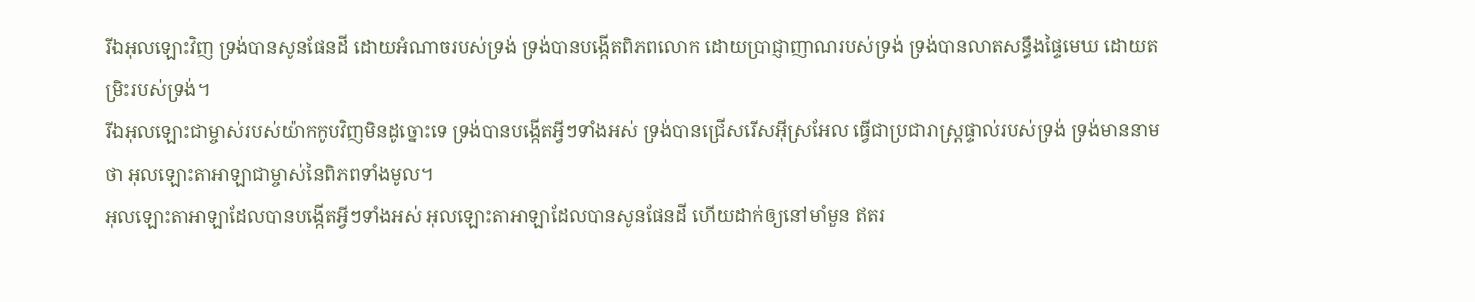រីឯអុលឡោះវិញ ទ្រង់បានសូនផែនដី ដោយអំណាចរបស់ទ្រង់ ទ្រង់បានបង្កើតពិភពលោក ដោយប្រាជ្ញាញាណរបស់ទ្រង់ ទ្រង់បានលាតសន្ធឹងផ្ទៃមេឃ ដោយតម្រិះរបស់ទ្រង់។
រីឯអុលឡោះជាម្ចាស់របស់យ៉ាកកូបវិញមិនដូច្នោះទេ ទ្រង់បានបង្កើតអ្វីៗទាំងអស់ ទ្រង់បានជ្រើសរើសអ៊ីស្រអែល ធ្វើជាប្រជារាស្ត្រផ្ទាល់របស់ទ្រង់ ទ្រង់មាននាមថា អុលឡោះតាអាឡាជាម្ចាស់នៃពិភពទាំងមូល។
អុលឡោះតាអាឡាដែលបានបង្កើតអ្វីៗទាំងអស់ អុលឡោះតាអាឡាដែលបានសូនផែនដី ហើយដាក់ឲ្យនៅមាំមួន ឥតរ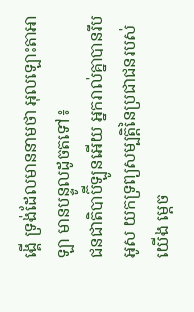ង្គើ ទ្រង់ដែលមាននាមថា អុលឡោះតាអាឡា មានបន្ទូលដូចតទៅ៖
ជនជាតិបាប៊ីឡូនអើយ អ្នករាល់គ្នាបានរឹបអូស យកទ្រព្យសម្បត្តិនៃប្រជាជនរបស់យើង ម្ដេច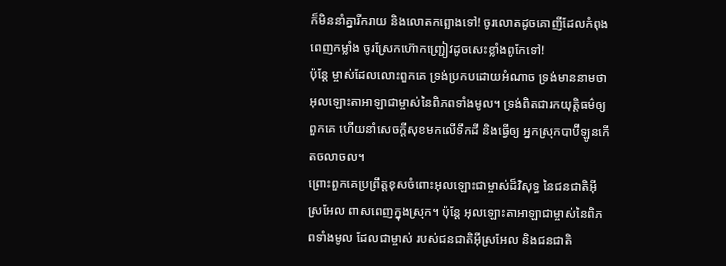ក៏មិននាំគ្នារីករាយ និងលោតកព្ឆោងទៅ! ចូរលោតដូចគោញីដែលកំពុងពេញកម្លាំង ចូរស្រែកហ៊ោកញ្ជ្រៀវដូចសេះខ្លាំងពូកែទៅ!
ប៉ុន្តែ ម្ចាស់ដែលលោះពួកគេ ទ្រង់ប្រកបដោយអំណាច ទ្រង់មាននាមថា អុលឡោះតាអាឡាជាម្ចាស់នៃពិភពទាំងមូល។ ទ្រង់ពិតជារកយុត្តិធម៌ឲ្យពួកគេ ហើយនាំសេចក្ដីសុខមកលើទឹកដី និងធ្វើឲ្យ អ្នកស្រុកបាប៊ីឡូនកើតចលាចល។
ព្រោះពួកគេប្រព្រឹត្តខុសចំពោះអុលឡោះជាម្ចាស់ដ៏វិសុទ្ធ នៃជនជាតិអ៊ីស្រអែល ពាសពេញក្នុងស្រុក។ ប៉ុន្តែ អុលឡោះតាអាឡាជាម្ចាស់នៃពិភពទាំងមូល ដែលជាម្ចាស់ របស់ជនជាតិអ៊ីស្រអែល និងជនជាតិ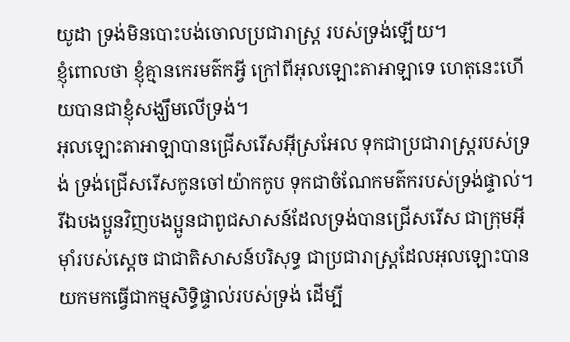យូដា ទ្រង់មិនបោះបង់ចោលប្រជារាស្ត្រ របស់ទ្រង់ឡើយ។
ខ្ញុំពោលថា ខ្ញុំគ្មានកេរមត៌កអ្វី ក្រៅពីអុលឡោះតាអាឡាទេ ហេតុនេះហើយបានជាខ្ញុំសង្ឃឹមលើទ្រង់។
អុលឡោះតាអាឡាបានជ្រើសរើសអ៊ីស្រអែល ទុកជាប្រជារាស្ត្ររបស់ទ្រង់ ទ្រង់ជ្រើសរើសកូនចៅយ៉ាកកូប ទុកជាចំណែកមត៌ករបស់ទ្រង់ផ្ទាល់។
រីឯបងប្អូនវិញបងប្អូនជាពូជសាសន៍ដែលទ្រង់បានជ្រើសរើស ជាក្រុមអ៊ីមុាំរបស់ស្តេច ជាជាតិសាសន៍បរិសុទ្ធ ជាប្រជារាស្ដ្រដែលអុលឡោះបានយកមកធ្វើជាកម្មសិទ្ធិផ្ទាល់របស់ទ្រង់ ដើម្បី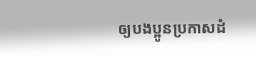ឲ្យបងប្អូនប្រកាសដំ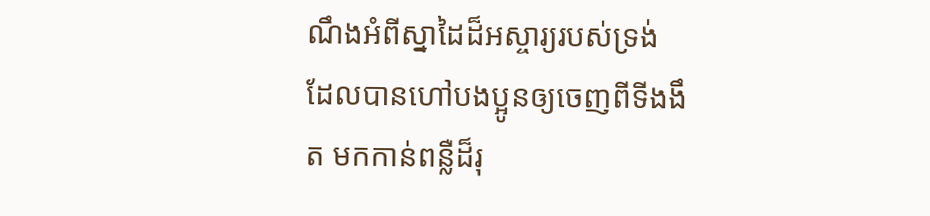ណឹងអំពីស្នាដៃដ៏អស្ចារ្យរបស់ទ្រង់ ដែលបានហៅបងប្អូនឲ្យចេញពីទីងងឹត មកកាន់ពន្លឺដ៏រុ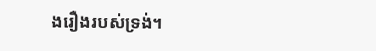ងរឿងរបស់ទ្រង់។